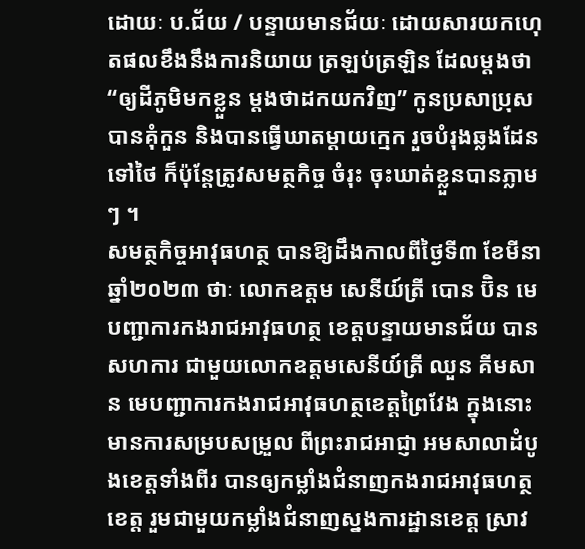ដោយៈ ប.ជ័យ / បន្ទាយមានជ័យៈ ដោយសារយកហេុតផលខឹងនឹងការនិយាយ ត្រឡប់ត្រឡិន ដែលម្តងថា “ឲ្យដីភូមិមកខ្លួន ម្តងថាដកយកវិញ” កូនប្រសាប្រុស បានគុំកួន និងបានធ្វើឃាតម្តាយក្មេក រួចបំរុងឆ្លងដែនទៅថៃ ក៏ប៉ុន្តែត្រូវសមត្ថកិច្ច ចំរុះ ចុះឃាត់ខ្លួនបានភ្លាមៗ ។
សមត្ថកិច្ចអាវុធហត្ថ បានឱ្យដឹងកាលពីថ្ងៃទី៣ ខែមីនា ឆ្នាំ២០២៣ ថាៈ លោកឧត្តម សេនីយ៍ត្រី បោន ប៊ិន មេបញ្ជាការកងរាជអាវុធហត្ថ ខេត្តបន្ទាយមានជ័យ បានសហការ ជាមួយលោកឧត្តមសេនីយ៍ត្រី ឈួន គីមសាន មេបញ្ជាការកងរាជអាវុធហត្ថខេត្តព្រៃវែង ក្នុងនោះមានការសម្របសម្រួល ពីព្រះរាជអាជ្ញា អមសាលាដំបូងខេត្តទាំងពីរ បានឲ្យកម្លាំងជំនាញកងរាជអាវុធហត្ថខេត្ត រួមជាមួយកម្លាំងជំនាញស្នងការដ្ឋានខេត្ត ស្រាវ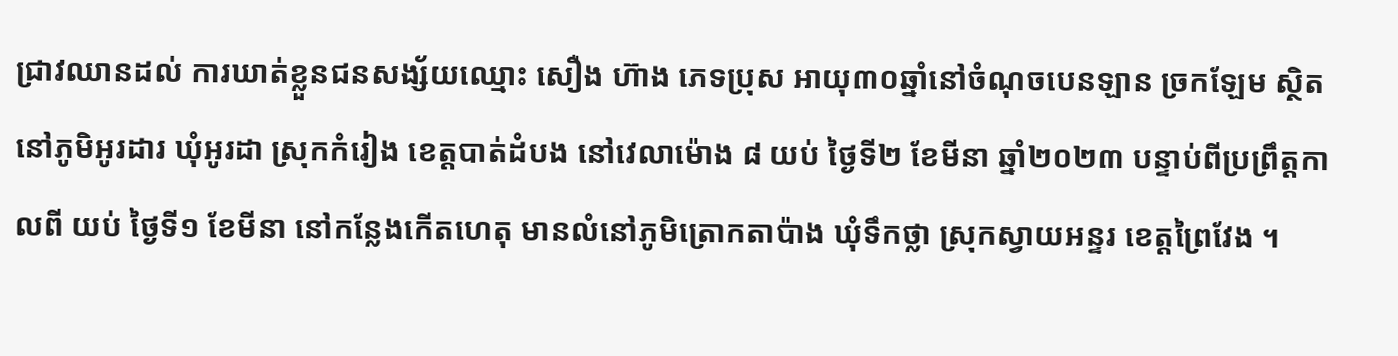ជ្រាវឈានដល់ ការឃាត់ខ្លួនជនសង្ស័យឈ្មោះ សឿង ហ៊ាង ភេទប្រុស អាយុ៣០ឆ្នាំនៅចំណុចបេនឡាន ច្រកឡែម ស្ថិតនៅភូមិអូរដារ ឃុំអូរដា ស្រុកកំរៀង ខេត្តបាត់ដំបង នៅវេលាម៉ោង ៨ យប់ ថ្ងៃទី២ ខែមីនា ឆ្នាំ២០២៣ បន្ទាប់ពីប្រព្រឹត្តកាលពី យប់ ថ្ងៃទី១ ខែមីនា នៅកន្លែងកើតហេតុ មានលំនៅភូមិត្រោកតាប៉ាង ឃុំទឹកថ្លា ស្រុកស្វាយអន្ទរ ខេត្តព្រៃវែង ។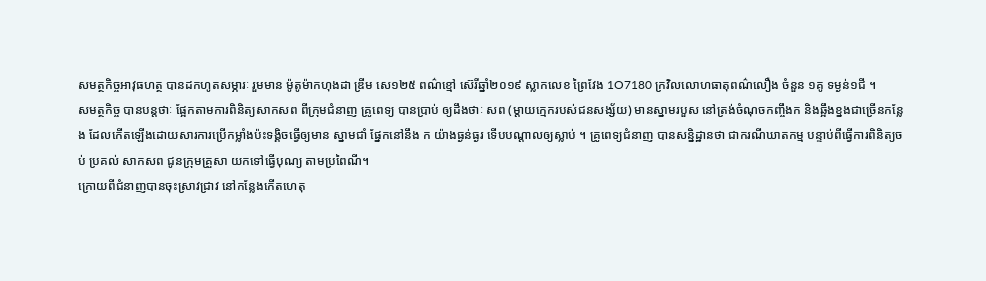សមត្ថកិច្ចអាវុធហត្ថ បានដកហូតសម្ភារៈ រួមមាន ម៉ូតូម៉ាកហុងដា ឌ្រីម សេ១២៥ ពណ៌ខ្មៅ ស៊េរីឆ្នាំ២០១៩ ស្លាកលេខ ព្រៃវែង 1O7180 ក្រវិលលោហធាតុពណ៌លឿង ចំនួន ១គូ ទម្ងន់១ជី ។
សមត្ថកិច្ច បានបន្តថាៈ ផ្អែកតាមការពិនិត្យសាកសព ពីក្រុមជំនាញ គ្រូពេទ្យ បានប្រាប់ ឲ្យដឹងថាៈ សព (ម្ដាយក្មេករបស់ជនសង្ស័យ) មានស្នាមរបួស នៅត្រង់ចំណុចកញ្ចឹងក និងឆ្អឹងខ្នងជាច្រើនកន្លែង ដែលកើតឡើងដោយសារការប្រើកម្លាំងប៉ះទង្គិចធ្វើឲ្យមាន ស្នាមជាំ ផ្នែកនៅនឹង ក យ៉ាងធ្ងន់ធ្ងរ ទើបបណ្ដាលឲ្យស្លាប់ ។ គ្រូពេទ្យជំនាញ បានសន្និដ្ឋានថា ជាករណីឃាតកម្ម បន្ទាប់ពីធ្វើការពិនិត្យចប់ ប្រគល់ សាកសព ជូនក្រុមគ្រួសា យកទៅធ្វើបុណ្យ តាមប្រពៃណី។
ក្រោយពីជំនាញបានចុះស្រាវជ្រាវ នៅកន្លែងកើតហេតុ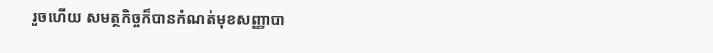រួចហើយ សមត្ថកិច្ចក៏បានកំណត់មុខសញ្ញាបា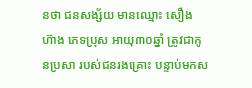នថា ជនសង្ស័យ មានឈ្មោះ សឿង ហ៊ាង ភេទប្រុស អាយុ៣០ឆ្នាំ ត្រូវជាកូនប្រសា របស់ជនរងគ្រោះ បន្ទាប់មកស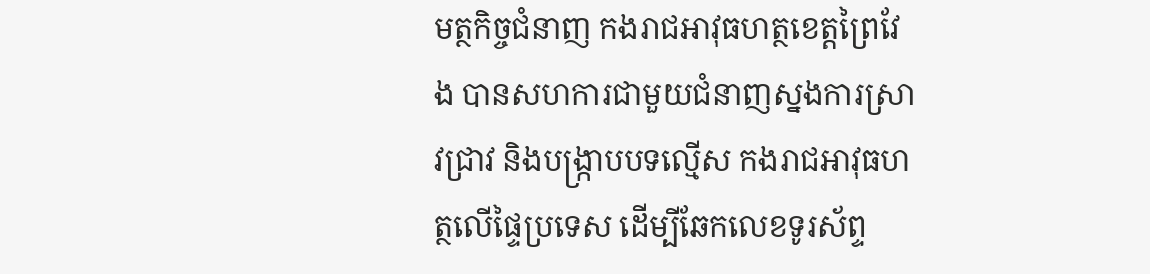មត្ថកិច្ចជំនាញ កងរាជអាវុធហត្ថខេត្តព្រៃវែង បានសហការជាមួយជំនាញស្នងការស្រាវជ្រាវ និងបង្ក្រាបបទល្មើស កងរាជអាវុធហត្ថលើផ្ទៃប្រទេស ដើម្បីឆែកលេខទូរស័ព្ទ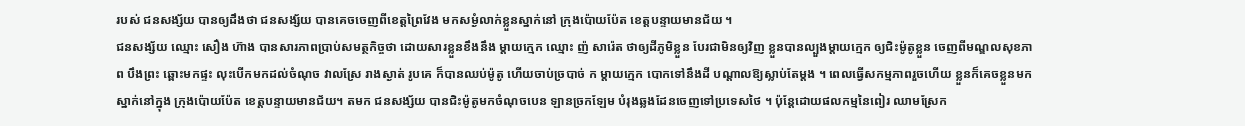របស់ ជនសង្ស័យ បានឲ្យដឹងថា ជនសង្ស័យ បានគេចចេញពីខេត្តព្រៃវែង មកសម្ងំលាក់ខ្លួនស្នាក់នៅ ក្រុងប៉ោយប៉ែត ខេត្តបន្ទាយមានជ័យ ។
ជនសង្ស័យ ឈ្មោះ សឿង ហ៊ាង បានសារភាពប្រាប់សមត្ថកិច្ចថា ដោយសារខ្លួនខឹងនឹង ម្តាយក្មេក ឈ្មោះ ញ៉ សារ៉េត ថាឲ្យដីភូមិខ្លួន បែរជាមិនឲ្យវិញ ខ្លួនបានល្បួងម្តាយក្មេក ឲ្យជិះម៉ូតូខ្លួន ចេញពីមណ្ឌលសុខភាព បឹងព្រះ ឆ្ពោះមកផ្ទះ លុះបើកមកដល់ចំណុច វាលស្រែ រាងស្ងាត់ រូបគេ ក៏បានឈប់ម៉ូតូ ហើយចាប់ច្របាច់ ក ម្តាយក្មេក បោកទៅនឹងដី បណ្តាលឱ្យស្លាប់តែម្តង ។ ពេលធ្វើសកម្មភាពរួចហើយ ខ្លួនក៏គេចខ្លួនមកស្នាក់នៅក្នុង ក្រុងប៉ោយប៉ែត ខេត្តបន្ទាយមានជ័យ។ តមក ជនសង្ស័យ បានជិះម៉ូតូមកចំណុចបេន ឡានច្រកឡែម បំរុងឆ្លងដែនចេញទៅប្រទេសថៃ ។ ប៉ុន្តែដោយផលកម្មនៃពៀរ ឈាមស្រែក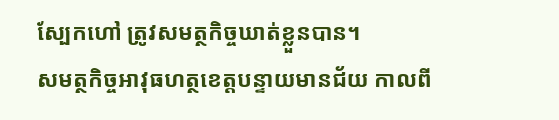ស្បែកហៅ ត្រូវសមត្ថកិច្ចឃាត់ខ្លួនបាន។
សមត្ថកិច្ចអាវុធហត្ថខេត្តបន្ទាយមានជ័យ កាលពី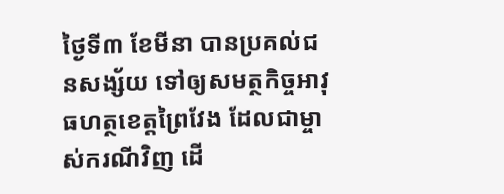ថ្ងៃទី៣ ខែមីនា បានប្រគល់ជនសង្ស័យ ទៅឲ្យសមត្ថកិច្ចអាវុធហត្ថខេត្តព្រៃវែង ដែលជាម្ចាស់ករណីវិញ ដើ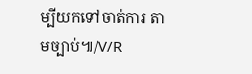ម្បីយកទៅចាត់ការ តាមច្បាប់៕/V/R